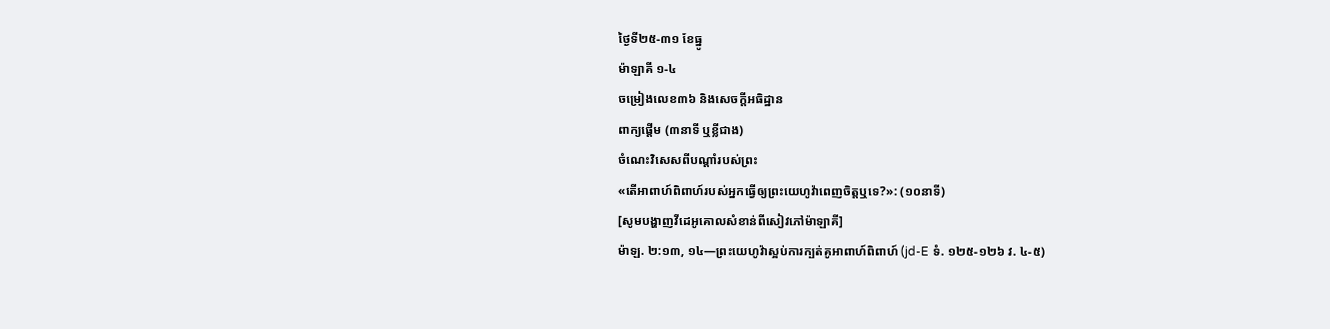ថ្ងៃទី២៥-៣១ ខែធ្នូ
ម៉ាឡាគី ១-៤
ចម្រៀងលេខ៣៦ និងសេចក្ដីអធិដ្ឋាន
ពាក្យផ្ដើម (៣នាទី ឬខ្លីជាង)
ចំណេះវិសេសពីបណ្ដាំរបស់ព្រះ
«តើអាពាហ៍ពិពាហ៍របស់អ្នកធ្វើឲ្យព្រះយេហូវ៉ាពេញចិត្តឬទេ?»: (១០នាទី)
[សូមបង្ហាញវីដេអូគោលសំខាន់ពីសៀវភៅម៉ាឡាគី]
ម៉ាឡ. ២:១៣, ១៤—ព្រះយេហូវ៉ាស្អប់ការក្បត់គូអាពាហ៍ពិពាហ៍ (jd-E ទំ. ១២៥-១២៦ វ. ៤-៥)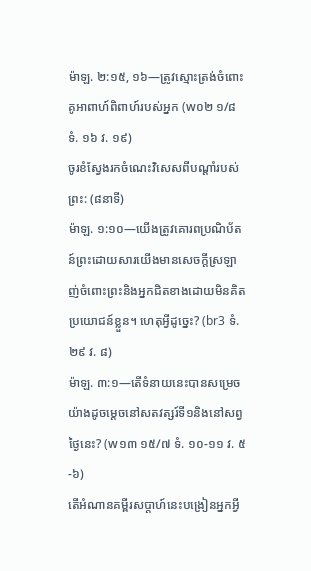ម៉ាឡ. ២:១៥, ១៦—ត្រូវស្មោះត្រង់ចំពោះគូអាពាហ៍ពិពាហ៍របស់អ្នក (w០២ ១/៨ ទំ. ១៦ វ. ១៩)
ចូរខំស្វែងរកចំណេះវិសេសពីបណ្ដាំរបស់ព្រះ: (៨នាទី)
ម៉ាឡ. ១:១០—យើងត្រូវគោរពប្រណិប័តន៍ព្រះដោយសារយើងមានសេចក្ដីស្រឡាញ់ចំពោះព្រះនិងអ្នកជិតខាងដោយមិនគិតប្រយោជន៍ខ្លួន។ ហេតុអ្វីដូច្នេះ? (br3 ទំ. ២៩ វ. ៨)
ម៉ាឡ. ៣:១—តើទំនាយនេះបានសម្រេចយ៉ាងដូចម្ដេចនៅសតវត្សរ៍ទី១និងនៅសព្វថ្ងៃនេះ? (w១៣ ១៥/៧ ទំ. ១០-១១ វ. ៥-៦)
តើអំណានគម្ពីរសប្ដាហ៍នេះបង្រៀនអ្នកអ្វី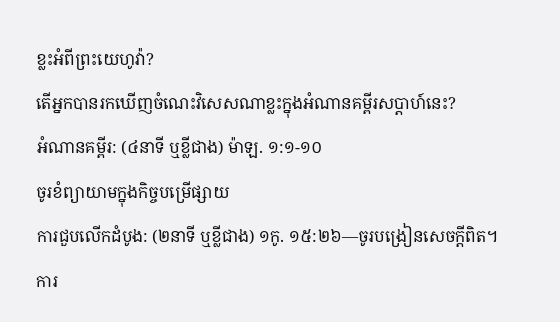ខ្លះអំពីព្រះយេហូវ៉ា?
តើអ្នកបានរកឃើញចំណេះវិសេសណាខ្លះក្នុងអំណានគម្ពីរសប្ដាហ៍នេះ?
អំណានគម្ពីរ: (៤នាទី ឬខ្លីជាង) ម៉ាឡ. ១:១-១០
ចូរខំព្យាយាមក្នុងកិច្ចបម្រើផ្សាយ
ការជួបលើកដំបូង: (២នាទី ឬខ្លីជាង) ១កូ. ១៥:២៦—ចូរបង្រៀនសេចក្ដីពិត។
ការ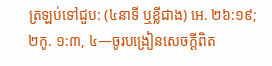ត្រឡប់ទៅជួប: (៤នាទី ឬខ្លីជាង) អេ. ២៦:១៩; ២កូ. ១:៣, ៤—ចូរបង្រៀនសេចក្ដីពិត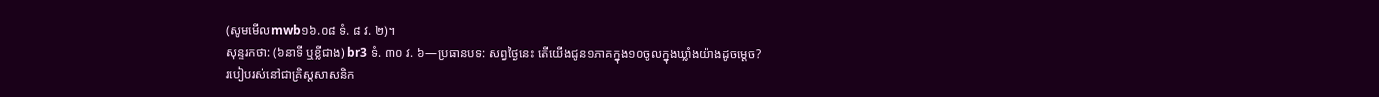(សូមមើលmwb១៦.០៨ ទំ. ៨ វ. ២)។
សុន្ទរកថា: (៦នាទី ឬខ្លីជាង) br3 ទំ. ៣០ វ. ៦—ប្រធានបទ: សព្វថ្ងៃនេះ តើយើងជូន១ភាគក្នុង១០ចូលក្នុងឃ្លាំងយ៉ាងដូចម្ដេច?
របៀបរស់នៅជាគ្រិស្តសាសនិក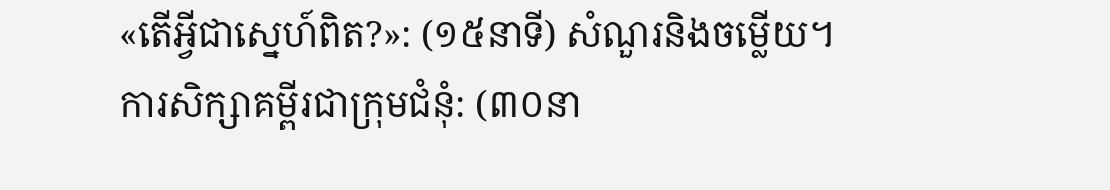«តើអ្វីជាស្នេហ៍ពិត?»: (១៥នាទី) សំណួរនិងចម្លើយ។
ការសិក្សាគម្ពីរជាក្រុមជំនុំ: (៣០នា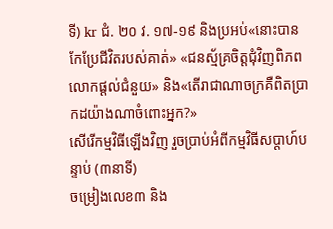ទី) kr ជំ. ២០ វ. ១៧-១៩ និងប្រអប់«នោះបានកែប្រែជីវិតរបស់គាត់» «ជនស្ម័គ្រចិត្តជុំវិញពិភពលោកផ្ដល់ជំនួយ» និង«តើរាជាណាចក្រគឺពិតប្រាកដយ៉ាងណាចំពោះអ្នក?»
សើរើកម្មវិធីឡើងវិញ រួចប្រាប់អំពីកម្មវិធីសប្ដាហ៍បន្ទាប់ (៣នាទី)
ចម្រៀងលេខ៣ និង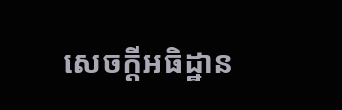សេចក្ដីអធិដ្ឋាន